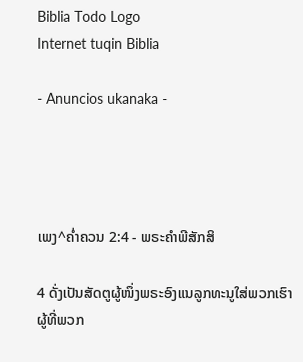Biblia Todo Logo
Internet tuqin Biblia

- Anuncios ukanaka -




ເພງ^ຄໍ່າຄວນ 2:4 - ພຣະຄຳພີສັກສິ

4 ດັ່ງເປັນສັດຕູຜູ້ໜຶ່ງພຣະອົງແນລູກທະນູໃສ່ພວກເຮົາ ຜູ້ທີ່ພວກ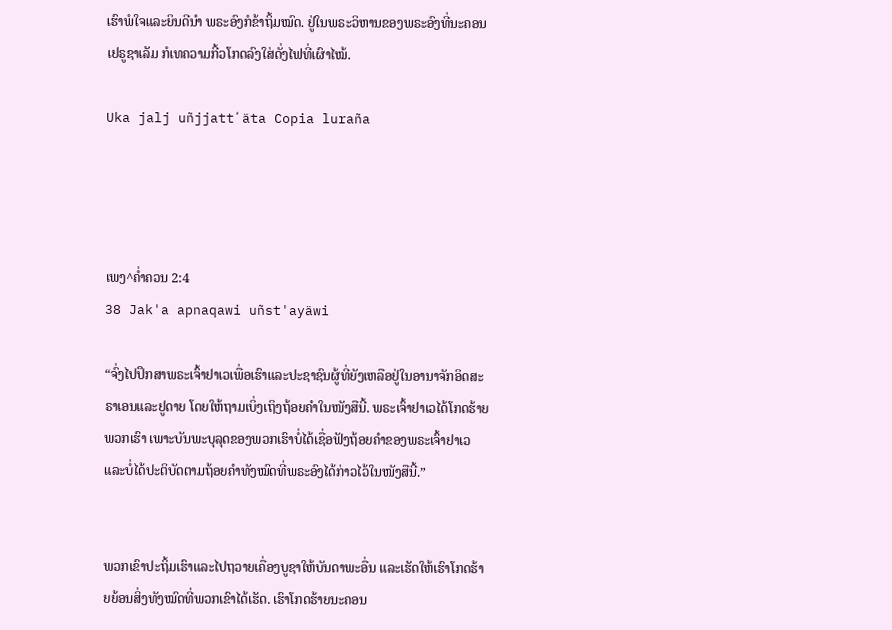ເຮົາພໍໃຈແລະຍິນດີນຳ ພຣະອົງກໍຂ້າຖິ້ມໝົດ. ຢູ່ໃນພຣະວິຫານຂອງພຣະອົງທີ່ນະຄອນເຢຣູຊາເລັມ ກໍເທຄວາມກີ້ວໂກດລົງໃສ່ດັ່ງໄຟທີ່ເຜົາໄໝ້.

Uka jalj uñjjattʼäta Copia luraña




ເພງ^ຄໍ່າຄວນ 2:4
38 Jak'a apnaqawi uñst'ayäwi

“ຈົ່ງໄປປຶກສາພຣະເຈົ້າຢາເວເພື່ອເຮົາແລະປະຊາຊົນຜູ້ທີ່ຍັງເຫລືອຢູ່ໃນອານາຈັກອິດສະຣາເອນແລະຢູດາຍ ໂດຍໃຫ້ຖາມເບິ່ງເຖິງຖ້ອຍຄຳໃນໜັງສືນີ້. ພຣະເຈົ້າຢາເວໄດ້ໂກດຮ້າຍພວກເຮົາ ເພາະບັນພະບຸລຸດຂອງພວກເຮົາບໍ່ໄດ້ເຊື່ອຟັງຖ້ອຍຄຳຂອງພຣະເຈົ້າຢາເວ ແລະບໍ່ໄດ້ປະຕິບັດຕາມຖ້ອຍຄຳທັງໝົດທີ່ພຣະອົງໄດ້ກ່າວໄວ້ໃນໜັງສືນີ້.”


ພວກເຂົາປະຖິ້ມເຮົາແລະໄປຖວາຍເຄື່ອງບູຊາໃຫ້ບັນດາພະອື່ນ ແລະເຮັດໃຫ້ເຮົາໂກດຮ້າຍຍ້ອນສິ່ງທັງໝົດທີ່ພວກເຂົາໄດ້ເຮັດ. ເຮົາໂກດຮ້າຍນະຄອນ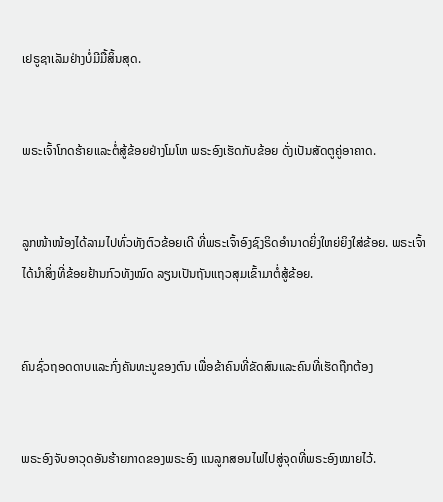ເຢຣູຊາເລັມຢ່າງບໍ່ມີມື້ສິ້ນສຸດ.


ພຣະເຈົ້າໂກດຮ້າຍແລະຕໍ່ສູ້ຂ້ອຍຢ່າງໂມໂຫ ພຣະອົງເຮັດກັບຂ້ອຍ ດັ່ງເປັນສັດຕູຄູ່ອາຄາດ.


ລູກໜ້າໜ້ອງໄດ້ລາມໄປທົ່ວທັງຕົວຂ້ອຍເດີ ທີ່ພຣະເຈົ້າອົງຊົງຣິດອຳນາດຍິ່ງໃຫຍ່ຍິງໃສ່ຂ້ອຍ. ພຣະເຈົ້າໄດ້ນຳສິ່ງທີ່ຂ້ອຍຢ້ານກົວທັງໝົດ ລຽນເປັນຖັນແຖວສຸມເຂົ້າມາຕໍ່ສູ້ຂ້ອຍ.


ຄົນຊົ່ວຖອດດາບແລະກົ່ງຄັນທະນູຂອງຕົນ ເພື່ອຂ້າຄົນທີ່ຂັດສົນແລະຄົນທີ່ເຮັດຖືກຕ້ອງ


ພຣະອົງຈັບອາວຸດອັນຮ້າຍກາດຂອງພຣະອົງ ແນລູກສອນໄຟໄປສູ່ຈຸດທີ່ພຣະອົງໝາຍໄວ້.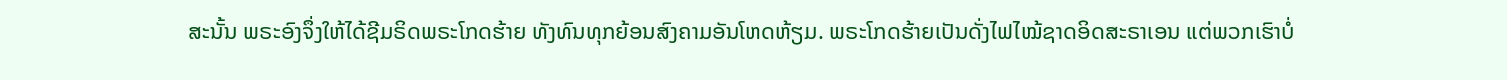ສະນັ້ນ ພຣະອົງຈຶ່ງໃຫ້ໄດ້ຊີມຣິດພຣະໂກດຮ້າຍ ທັງທົນທຸກຍ້ອນສົງຄາມອັນໂຫດຫ້ຽມ. ພຣະໂກດຮ້າຍເປັນດັ່ງໄຟໄໝ້ຊາດອິດສະຣາເອນ ແຕ່ພວກເຮົາບໍ່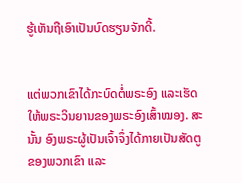ຮູ້ເຫັນຖືເອົາເປັນບົດຮຽນຈັກດີ້.


ແຕ່ພວກເຂົາໄດ້ກະບົດຕໍ່ພຣະອົງ ແລະເຮັດໃຫ້ພຣະວິນຍານຂອງພຣະອົງເສົ້າໝອງ. ສະນັ້ນ ອົງພຣະຜູ້ເປັນເຈົ້າຈຶ່ງໄດ້ກາຍເປັນສັດຕູຂອງພວກເຂົາ ແລະ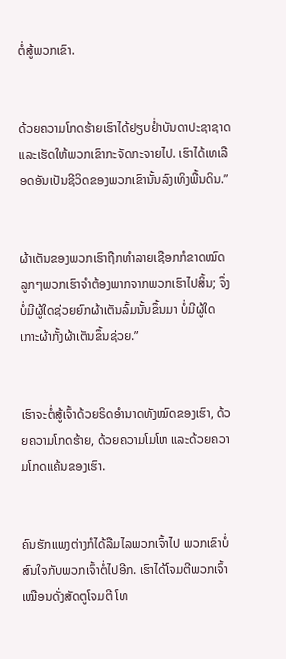ຕໍ່ສູ້ພວກເຂົາ.


ດ້ວຍຄວາມໂກດຮ້າຍເຮົາໄດ້ຢຽບຢໍ່າບັນດາປະຊາຊາດ ແລະເຮັດໃຫ້ພວກເຂົາກະຈັດກະຈາຍໄປ. ເຮົາໄດ້ເທເລືອດອັນເປັນຊີວິດຂອງພວກເຂົານັ້ນລົງເທິງພື້ນດິນ.”


ຜ້າເຕັນຂອງພວກເຮົາຖືກທຳລາຍເຊືອກກໍຂາດໝົດ ລູກໆພວກເຮົາຈຳຕ້ອງພາກຈາກພວກເຮົາໄປສິ້ນ; ຈຶ່ງບໍ່ມີຜູ້ໃດຊ່ວຍຍົກຜ້າເຕັນລົ້ມນັ້ນຂຶ້ນມາ ບໍ່ມີຜູ້ໃດເກາະຜ້າກັ້ງຜ້າເຕັນຂຶ້ນຊ່ວຍ.”


ເຮົາຈະຕໍ່ສູ້ເຈົ້າດ້ວຍຣິດອຳນາດທັງໝົດຂອງເຮົາ, ດ້ວຍຄວາມໂກດຮ້າຍ, ດ້ວຍຄວາມໂມໂຫ ແລະດ້ວຍຄວາມໂກດແຄ້ນຂອງເຮົາ.


ຄົນຮັກແພງຕ່າງກໍໄດ້ລືມໄລພວກເຈົ້າໄປ ພວກເຂົາບໍ່ສົນໃຈກັບພວກເຈົ້າຕໍ່ໄປອີກ. ເຮົາໄດ້ໂຈມຕີພວກເຈົ້າເໝືອນດັ່ງສັດຕູໂຈມຕີ ໂທ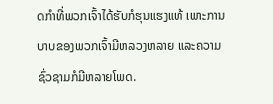ດກຳທີ່ພວກເຈົ້າໄດ້ຮັບກໍຮຸນແຮງແທ້ ເພາະການບາບຂອງພວກເຈົ້າມີຫລວງຫລາຍ ແລະຄວາມຊົ່ວຊາມກໍມີຫລາຍໂພດ.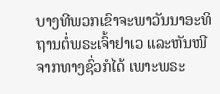ບາງທີພວກເຂົາຈະພາວັນນາອະທິຖານຕໍ່ພຣະເຈົ້າຢາເວ ແລະຫັນໜີຈາກທາງຊົ່ວກໍໄດ້ ເພາະພຣະ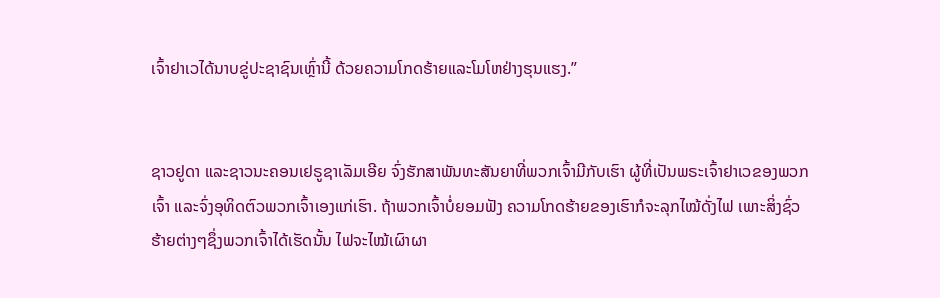ເຈົ້າຢາເວໄດ້ນາບຂູ່ປະຊາຊົນເຫຼົ່ານີ້ ດ້ວຍຄວາມໂກດຮ້າຍແລະໂມໂຫຢ່າງຮຸນແຮງ.”


ຊາວຢູດາ ແລະຊາວນະຄອນເຢຣູຊາເລັມເອີຍ ຈົ່ງຮັກສາພັນທະສັນຍາທີ່ພວກເຈົ້າມີກັບເຮົາ ຜູ້ທີ່ເປັນພຣະເຈົ້າຢາເວຂອງພວກເຈົ້າ ແລະຈົ່ງອຸທິດຕົວພວກເຈົ້າເອງແກ່ເຮົາ. ຖ້າພວກເຈົ້າບໍ່ຍອມຟັງ ຄວາມໂກດຮ້າຍຂອງເຮົາກໍຈະລຸກໄໝ້ດັ່ງໄຟ ເພາະສິ່ງຊົ່ວຮ້າຍຕ່າງໆຊຶ່ງພວກເຈົ້າໄດ້ເຮັດນັ້ນ ໄຟຈະໄໝ້ເຜົາຜາ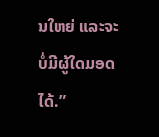ນໃຫຍ່ ແລະຈະບໍ່ມີຜູ້ໃດມອດໄດ້.”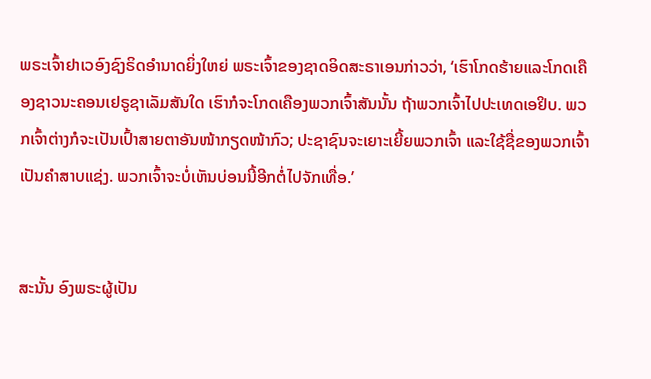ພຣະເຈົ້າຢາເວອົງຊົງຣິດອຳນາດຍິ່ງໃຫຍ່ ພຣະເຈົ້າຂອງຊາດອິດສະຣາເອນກ່າວວ່າ, ‘ເຮົາໂກດຮ້າຍແລະໂກດເຄືອງຊາວນະຄອນເຢຣູຊາເລັມສັນໃດ ເຮົາກໍຈະໂກດເຄືອງພວກເຈົ້າສັນນັ້ນ ຖ້າພວກເຈົ້າໄປປະເທດເອຢິບ. ພວກເຈົ້າຕ່າງກໍຈະເປັນເປົ້າສາຍຕາອັນໜ້າກຽດໜ້າກົວ; ປະຊາຊົນຈະເຍາະເຍີ້ຍພວກເຈົ້າ ແລະໃຊ້ຊື່ຂອງພວກເຈົ້າເປັນຄຳສາບແຊ່ງ. ພວກເຈົ້າຈະບໍ່ເຫັນບ່ອນນີ້ອີກຕໍ່ໄປຈັກເທື່ອ.’


ສະນັ້ນ ອົງພຣະຜູ້ເປັນ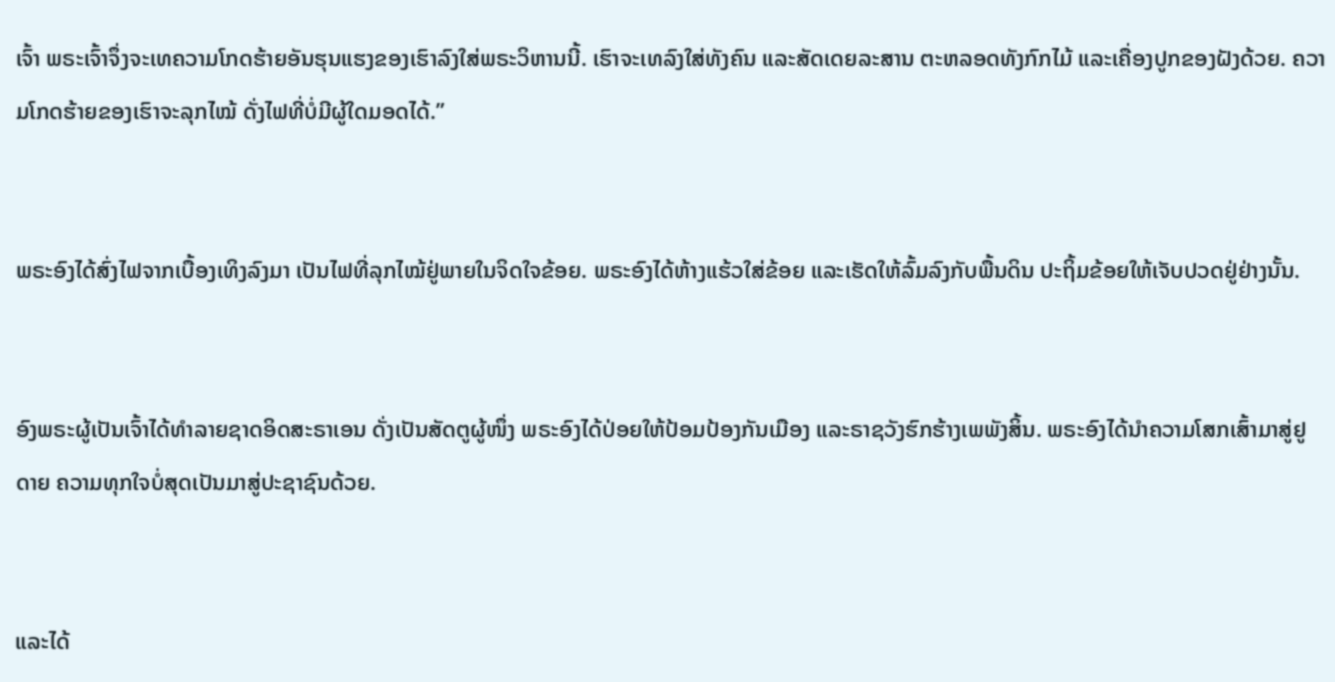ເຈົ້າ ພຣະເຈົ້າຈຶ່ງຈະເທຄວາມໂກດຮ້າຍອັນຮຸນແຮງຂອງເຮົາລົງໃສ່ພຣະວິຫານນີ້. ເຮົາຈະເທລົງໃສ່ທັງຄົນ ແລະສັດເດຍລະສານ ຕະຫລອດທັງກົກໄມ້ ແລະເຄື່ອງປູກຂອງຝັງດ້ວຍ. ຄວາມໂກດຮ້າຍຂອງເຮົາຈະລຸກໄໝ້ ດັ່ງໄຟທີ່ບໍ່ມີຜູ້ໃດມອດໄດ້.”


ພຣະອົງໄດ້ສົ່ງໄຟຈາກເບື້ອງເທິງລົງມາ ເປັນໄຟທີ່ລຸກໄໝ້ຢູ່ພາຍໃນຈິດໃຈຂ້ອຍ. ພຣະອົງໄດ້ຫ້າງແຮ້ວໃສ່ຂ້ອຍ ແລະເຮັດໃຫ້ລົ້ມລົງກັບພື້ນດິນ ປະຖິ້ມຂ້ອຍໃຫ້ເຈັບປວດຢູ່ຢ່າງນັ້ນ.


ອົງພຣະຜູ້ເປັນເຈົ້າໄດ້ທຳລາຍຊາດອິດສະຣາເອນ ດັ່ງເປັນສັດຕູຜູ້ໜຶ່ງ ພຣະອົງໄດ້ປ່ອຍໃຫ້ປ້ອມປ້ອງກັນເມືອງ ແລະຣາຊວັງຮົກຮ້າງເພພັງສິ້ນ. ພຣະອົງໄດ້ນຳຄວາມໂສກເສົ້າມາສູ່ຢູດາຍ ຄວາມທຸກໃຈບໍ່ສຸດເປັນມາສູ່ປະຊາຊົນດ້ວຍ.


ແລະໄດ້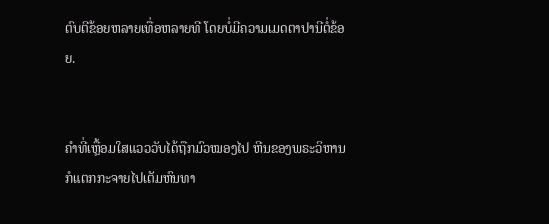ຕົບຕີຂ້ອຍຫລາຍເທື່ອຫລາຍທີ ໂດຍບໍ່ມີຄວາມເມດຕາປານີຕໍ່ຂ້ອຍ.


ຄຳທີ່ເຫຼື້ອມໃສແວວວັບໄດ້ຖືກມົວໝອງໄປ ຫີນຂອງພຣະວິຫານກໍແຕກກະຈາຍໄປເຕັມຫົນທາ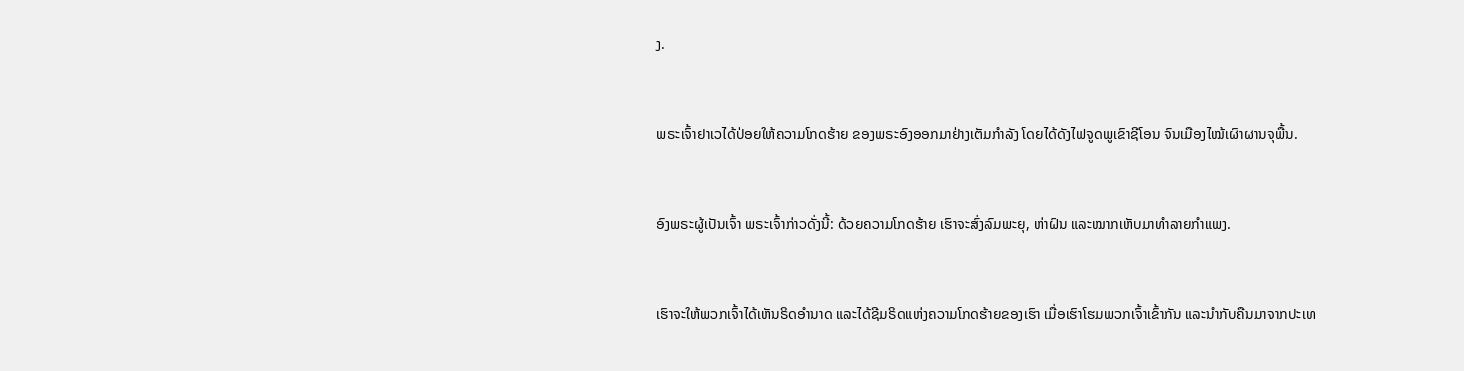ງ.


ພຣະເຈົ້າຢາເວໄດ້ປ່ອຍໃຫ້ຄວາມໂກດຮ້າຍ ຂອງພຣະອົງອອກມາຢ່າງເຕັມກຳລັງ ໂດຍໄດ້ດັງໄຟຈູດພູເຂົາຊີໂອນ ຈົນເມືອງໄໝ້ເຜົາຜານຈຸພື້ນ.


ອົງພຣະຜູ້ເປັນເຈົ້າ ພຣະເຈົ້າກ່າວດັ່ງນີ້: ດ້ວຍຄວາມໂກດຮ້າຍ ເຮົາຈະສົ່ງລົມພະຍຸ, ຫ່າຝົນ ແລະໝາກເຫັບມາທຳລາຍກຳແພງ.


ເຮົາຈະໃຫ້ພວກເຈົ້າໄດ້ເຫັນຣິດອຳນາດ ແລະໄດ້ຊີມຣິດແຫ່ງຄວາມໂກດຮ້າຍຂອງເຮົາ ເມື່ອເຮົາໂຮມພວກເຈົ້າເຂົ້າກັນ ແລະນຳກັບຄືນມາຈາກປະເທ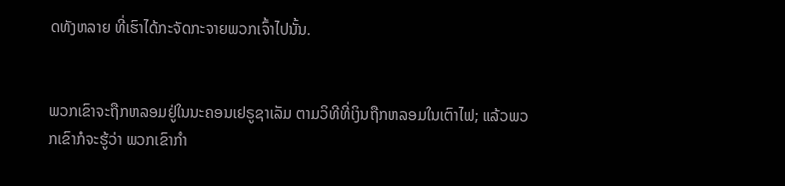ດທັງຫລາຍ ທີ່ເຮົາໄດ້ກະຈັດກະຈາຍພວກເຈົ້າໄປນັ້ນ.


ພວກເຂົາຈະຖືກຫລອມຢູ່ໃນນະຄອນເຢຣູຊາເລັມ ຕາມວິທີທີ່ເງິນຖືກຫລອມໃນເຕົາໄຟ; ແລ້ວພວກເຂົາກໍຈະຮູ້ວ່າ ພວກເຂົາກຳ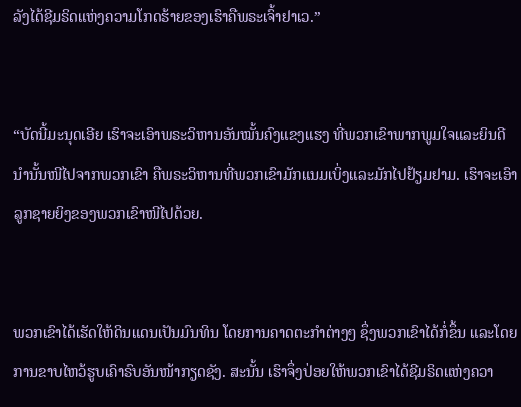ລັງໄດ້ຊີມຣິດແຫ່ງຄວາມໂກດຮ້າຍຂອງເຮົາຄືພຣະເຈົ້າຢາເວ.”


“ບັດນີ້ມະນຸດເອີຍ ເຮົາຈະເອົາພຣະວິຫານອັນໝັ້ນຄົງແຂງແຮງ ທີ່ພວກເຂົາພາກພູມໃຈແລະຍິນດີນຳນັ້ນໜີໄປຈາກພວກເຂົາ ຄືພຣະວິຫານທີ່ພວກເຂົາມັກແນມເບິ່ງແລະມັກໄປຢ້ຽມຢາມ. ເຮົາຈະເອົາລູກຊາຍຍິງຂອງພວກເຂົາໜີໄປດ້ວຍ.


ພວກເຂົາໄດ້ເຮັດໃຫ້ດິນແດນເປັນມົນທິນ ໂດຍການຄາດຕະກຳຕ່າງໆ ຊຶ່ງພວກເຂົາໄດ້ກໍ່ຂຶ້ນ ແລະໂດຍການຂາບໄຫວ້ຮູບເຄົາຣົບອັນໜ້າກຽດຊັງ. ສະນັ້ນ ເຮົາຈຶ່ງປ່ອຍໃຫ້ພວກເຂົາໄດ້ຊີມຣິດແຫ່ງຄວາ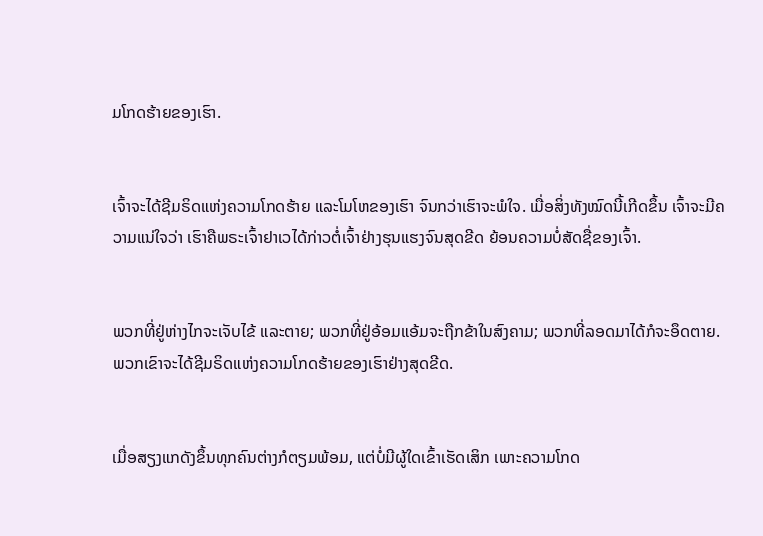ມໂກດຮ້າຍຂອງເຮົາ.


ເຈົ້າຈະໄດ້ຊີມຣິດແຫ່ງຄວາມໂກດຮ້າຍ ແລະໂມໂຫຂອງເຮົາ ຈົນກວ່າເຮົາຈະພໍໃຈ. ເມື່ອສິ່ງທັງໝົດນີ້ເກີດຂຶ້ນ ເຈົ້າຈະມີຄວາມແນ່ໃຈວ່າ ເຮົາຄືພຣະເຈົ້າຢາເວໄດ້ກ່າວຕໍ່ເຈົ້າຢ່າງຮຸນແຮງຈົນສຸດຂີດ ຍ້ອນຄວາມບໍ່ສັດຊື່ຂອງເຈົ້າ.


ພວກທີ່ຢູ່ຫ່າງໄກຈະເຈັບໄຂ້ ແລະຕາຍ; ພວກທີ່ຢູ່ອ້ອມແອ້ມຈະຖືກຂ້າໃນສົງຄາມ; ພວກທີ່ລອດມາໄດ້ກໍຈະອຶດຕາຍ. ພວກເຂົາຈະໄດ້ຊີມຣິດແຫ່ງຄວາມໂກດຮ້າຍຂອງເຮົາຢ່າງສຸດຂີດ.


ເມື່ອສຽງແກດັງຂຶ້ນທຸກຄົນຕ່າງກໍຕຽມພ້ອມ, ແຕ່ບໍ່ມີຜູ້ໃດເຂົ້າເຮັດເສິກ ເພາະຄວາມໂກດ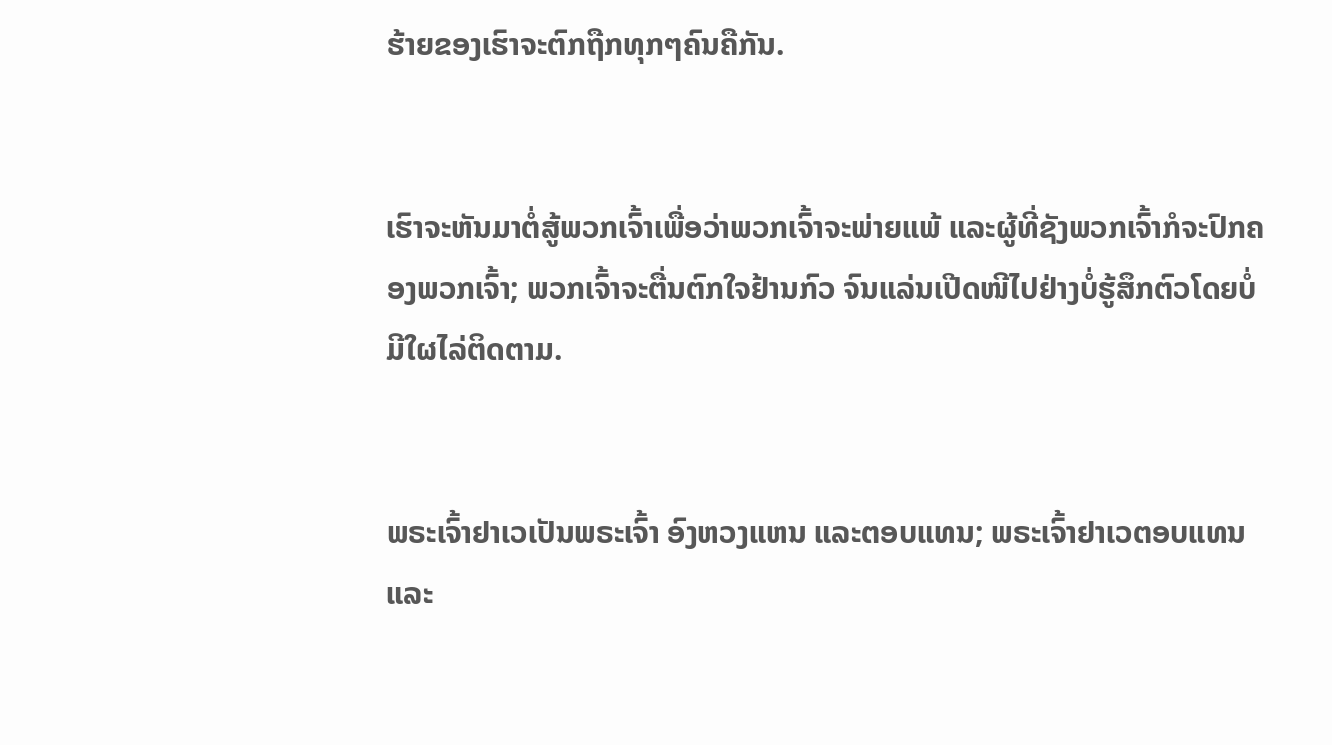ຮ້າຍຂອງເຮົາຈະຕົກຖືກທຸກໆຄົນຄືກັນ.


ເຮົາຈະຫັນມາຕໍ່ສູ້ພວກເຈົ້າເພື່ອວ່າພວກເຈົ້າຈະພ່າຍແພ້ ແລະຜູ້ທີ່ຊັງພວກເຈົ້າກໍຈະປົກຄອງພວກເຈົ້າ; ພວກເຈົ້າຈະຕື່ນຕົກໃຈຢ້ານກົວ ຈົນແລ່ນເປີດໜີໄປຢ່າງບໍ່ຮູ້ສຶກຕົວໂດຍບໍ່ມີໃຜໄລ່ຕິດຕາມ.


ພຣະເຈົ້າຢາເວເປັນພຣະເຈົ້າ ອົງຫວງແຫນ ແລະຕອບແທນ; ພຣະເຈົ້າຢາເວຕອບແທນ ແລະ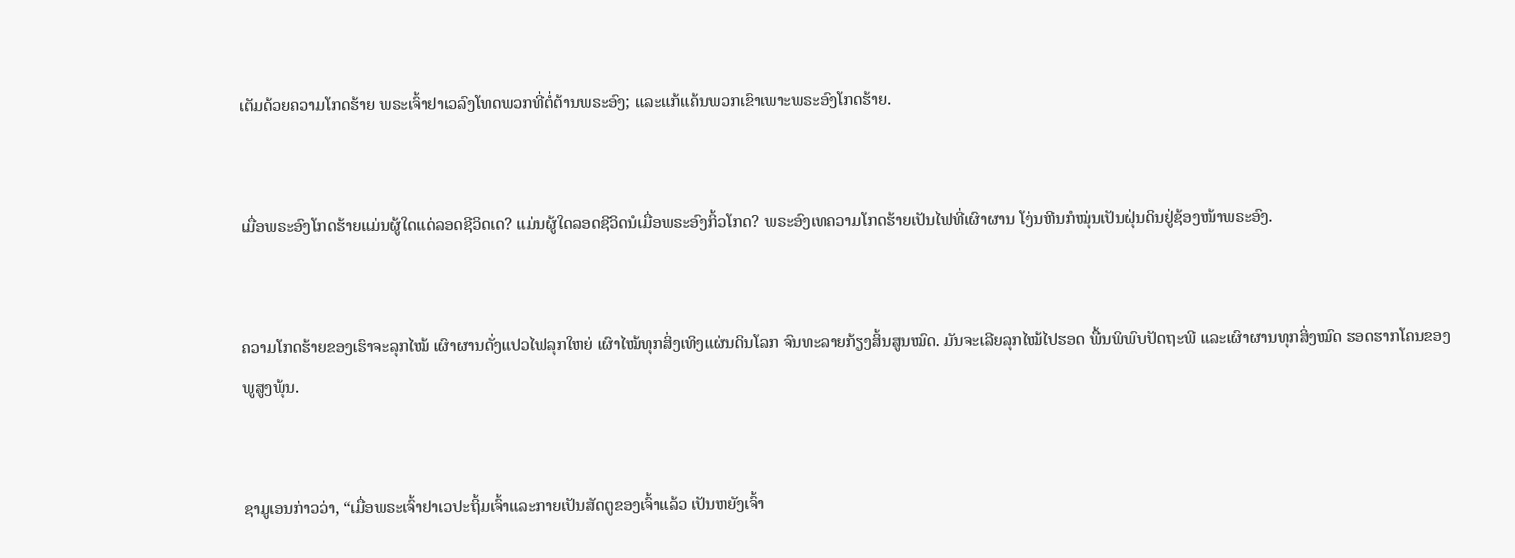ເຕັມດ້ວຍຄວາມໂກດຮ້າຍ ພຣະເຈົ້າຢາເວລົງໂທດພວກທີ່ຕໍ່ຕ້ານພຣະອົງ; ແລະແກ້ແຄ້ນພວກເຂົາເພາະພຣະອົງໂກດຮ້າຍ.


ເມື່ອພຣະອົງໂກດຮ້າຍແມ່ນຜູ້ໃດແດ່ລອດຊີວິດເດ? ແມ່ນຜູ້ໃດລອດຊີວິດນໍເມື່ອພຣະອົງກິ້ວໂກດ? ພຣະອົງເທຄວາມໂກດຮ້າຍເປັນໄຟທີ່ເຜົາຜານ ໂງ່ນຫີນກໍໝຸ່ນເປັນຝຸ່ນດິນຢູ່ຊ້ອງໜ້າພຣະອົງ.


ຄວາມໂກດຮ້າຍຂອງເຮົາຈະລຸກໄໝ້ ເຜົາຜານດັ່ງແປວໄຟລຸກໃຫຍ່ ເຜົາໄໝ້ທຸກສິ່ງເທິງແຜ່ນດິນໂລກ ຈົນທະລາຍກ້ຽງສິ້ນສູນໝົດ. ມັນຈະເລີຍລຸກໄໝ້ໄປຮອດ ພື້ນພິພົບປັດຖະພີ ແລະເຜົາຜານທຸກສິ່ງໝົດ ຮອດຮາກໂຄນຂອງພູສູງພຸ້ນ.


ຊາມູເອນກ່າວວ່າ, “ເມື່ອພຣະເຈົ້າຢາເວປະຖິ້ມເຈົ້າແລະກາຍເປັນສັດຕູຂອງເຈົ້າແລ້ວ ເປັນຫຍັງເຈົ້າ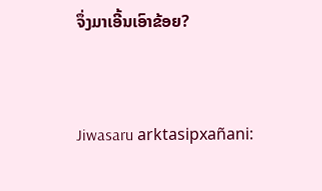ຈຶ່ງມາເອີ້ນເອົາຂ້ອຍ?


Jiwasaru arktasipxañani: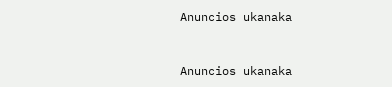Anuncios ukanaka


Anuncios ukanaka